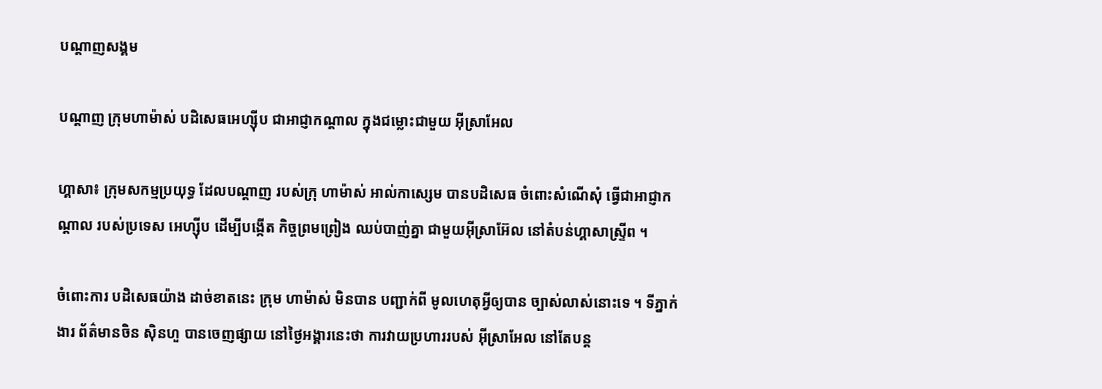បណ្តាញសង្គម

បណ្តាញ ក្រុមហាម៉ាស់ បដិសេធអេហ្ស៊ីប ជាអាជ្ញាកណ្តាល ក្នុងជម្លោះជាមួយ អ៊ីស្រាអែល

ហ្គាសា៖ ក្រុមសកម្មប្រយុទ្ធ ដែលបណ្តាញ របស់ក្រុ ហាម៉ាស់ អាល់កាស្សេម បានបដិសេធ ចំពោះសំណើសុំ ធ្វើជាអាជ្ញាកណ្តាល របស់ប្រទេស អេហ្ស៊ីប ដើម្បីបង្កើត កិច្ចព្រមព្រៀង ឈប់បាញ់គ្នា ជាមួយអ៊ីស្រាអ៊ែល នៅតំបន់ហ្គាសាស្ទ្រីព ។

ចំពោះការ បដិសេធយ៉ាង ដាច់ខាតនេះ ក្រុម ហាម៉ាស់ មិនបាន បញ្ជាក់ពី មូលហេតុអ្វីឲ្យបាន ច្បាស់លាស់នោះទេ ។ ទីភ្នាក់ងារ ព័ត៌មានចិន ស៊ិនហួ បានចេញផ្សាយ នៅថ្ងៃអង្គារនេះថា ការវាយប្រហាររបស់ អ៊ីស្រាអែល នៅតែបន្ត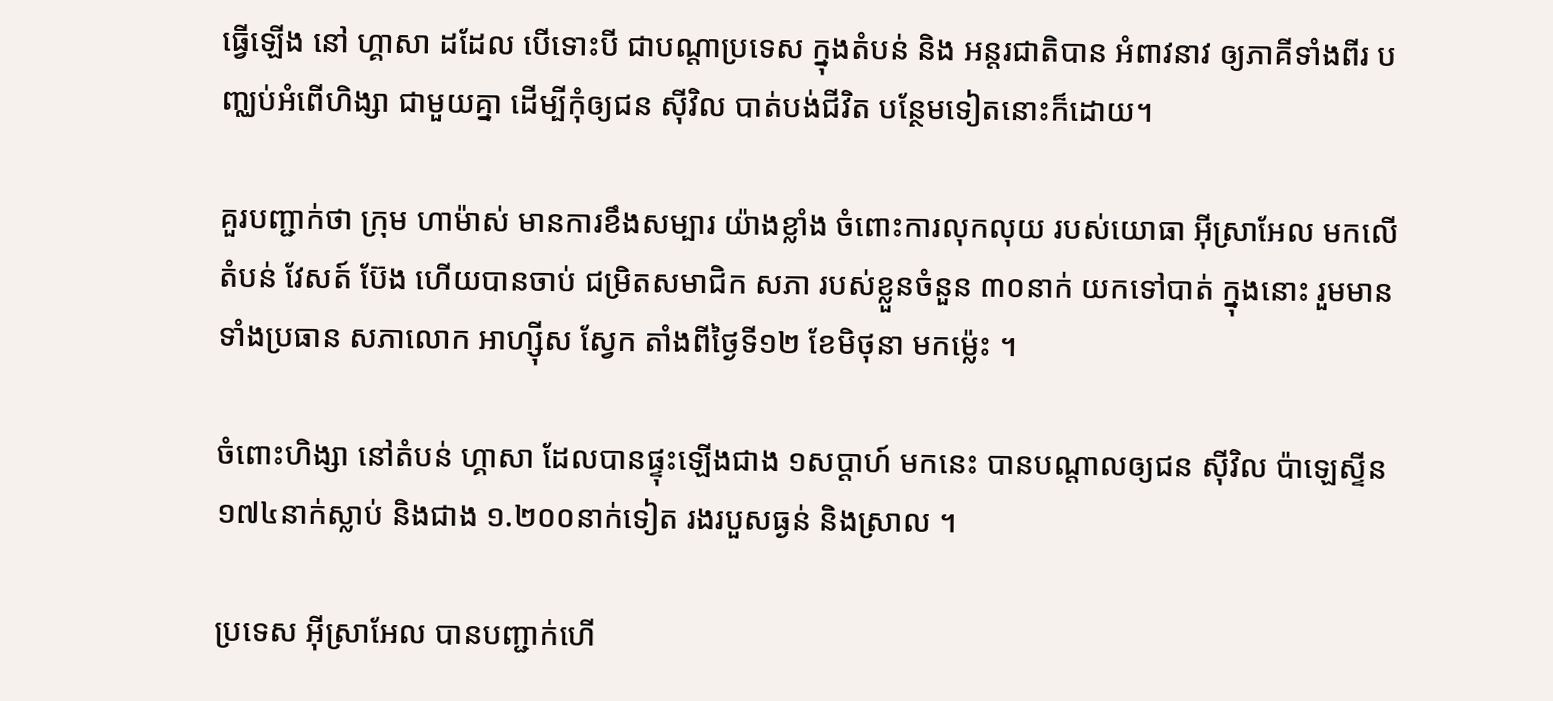ធ្វើឡើង នៅ ហ្គាសា ដដែល បើទោះបី ជាបណ្តាប្រទេស ក្នុងតំបន់ និង អន្តរជាតិបាន អំពាវនាវ ឲ្យភាគីទាំងពីរ បញ្ឈប់អំពើហិង្សា ជាមួយគ្នា ដើម្បីកុំឲ្យជន ស៊ីវិល បាត់បង់ជីវិត បន្ថែមទៀតនោះក៏ដោយ។

គួរបញ្ជាក់ថា ក្រុម ហាម៉ាស់ មានការខឹងសម្បារ យ៉ាងខ្លាំង ចំពោះការលុកលុយ របស់យោធា អ៊ីស្រាអែល មកលើតំបន់ វែសត៍ ប៊ែង ហើយបានចាប់ ជម្រិតសមាជិក សភា របស់ខ្លួនចំនួន ៣០នាក់ យកទៅបាត់ ក្នុងនោះ រួមមាន ទាំងប្រធាន សភាលោក អាហ្ស៊ីស ស្វែក តាំងពីថ្ងៃទី១២ ខែមិថុនា មកម្ល៉េះ ។

ចំពោះហិង្សា នៅតំបន់ ហ្គាសា ដែលបានផ្ទុះឡើងជាង ១សប្តាហ៍ មកនេះ បានបណ្តាលឲ្យជន ស៊ីវិល ប៉ាឡេស្ទីន ១៧៤នាក់ស្លាប់ និងជាង ១.២០០នាក់ទៀត រងរបួសធ្ងន់ និងស្រាល ។

ប្រទេស អ៊ីស្រាអែល បានបញ្ជាក់ហើ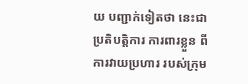យ បញ្ជាក់ទៀតថា នេះជាប្រតិបត្តិការ ការពារខ្លួន ពីការវាយប្រហារ របស់ក្រុម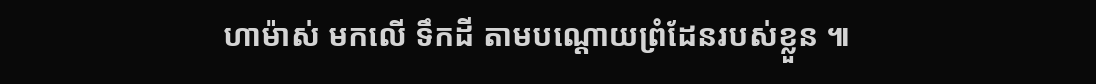ហាម៉ាស់ មកលើ ទឹកដី តាមបណ្តោយព្រំដែនរបស់ខ្លួន ៕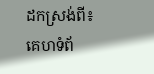ដកស្រង់ពី៖ គេហទំព័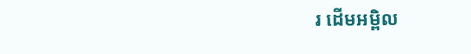រ ដើមអម្ពិល